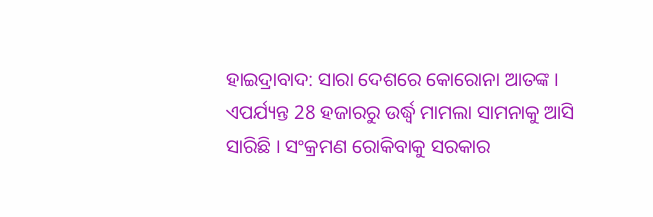ହାଇଦ୍ରାବାଦ: ସାରା ଦେଶରେ କୋରୋନା ଆତଙ୍କ । ଏପର୍ଯ୍ୟନ୍ତ 28 ହଜାରରୁ ଉର୍ଦ୍ଧ୍ବ ମାମଲା ସାମନାକୁ ଆସି ସାରିଛି । ସଂକ୍ରମଣ ରୋକିବାକୁ ସରକାର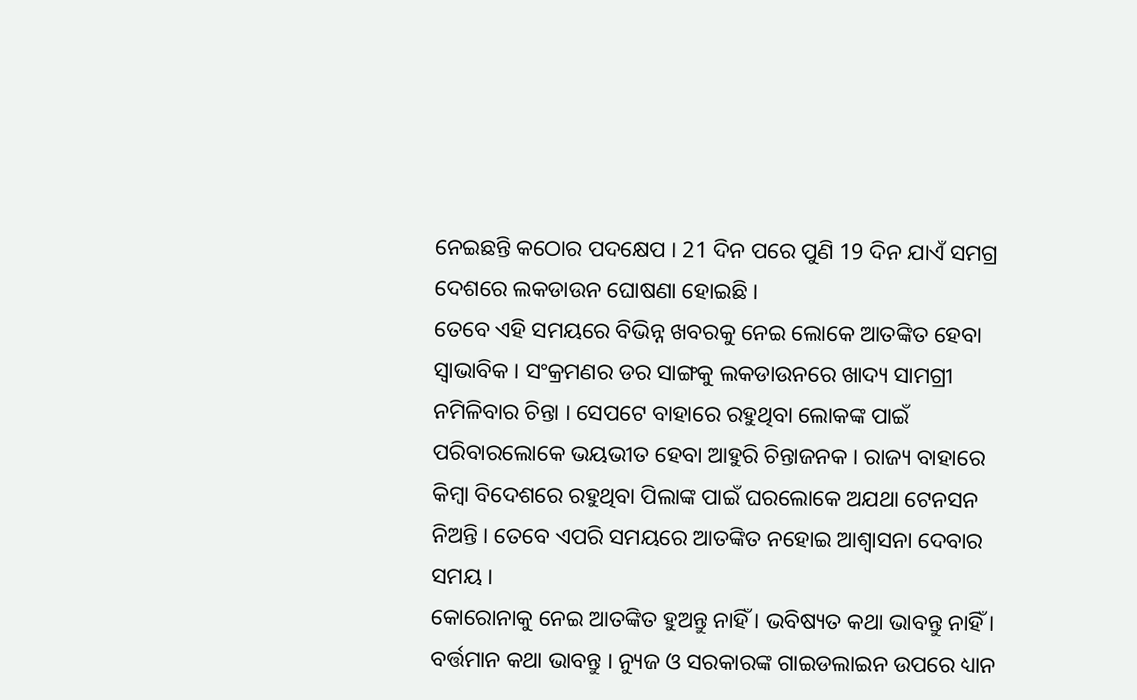ନେଇଛନ୍ତି କଠୋର ପଦକ୍ଷେପ । 21 ଦିନ ପରେ ପୁଣି 19 ଦିନ ଯାଏଁ ସମଗ୍ର ଦେଶରେ ଲକଡାଉନ ଘୋଷଣା ହୋଇଛି ।
ତେବେ ଏହି ସମୟରେ ବିଭିନ୍ନ ଖବରକୁ ନେଇ ଲୋକେ ଆତଙ୍କିତ ହେବା ସ୍ବାଭାବିକ । ସଂକ୍ରମଣର ଡର ସାଙ୍ଗକୁ ଲକଡାଉନରେ ଖାଦ୍ୟ ସାମଗ୍ରୀ ନମିଳିବାର ଚିନ୍ତା । ସେପଟେ ବାହାରେ ରହୁଥିବା ଲୋକଙ୍କ ପାଇଁ ପରିବାରଲୋକେ ଭୟଭୀତ ହେବା ଆହୁରି ଚିନ୍ତାଜନକ । ରାଜ୍ୟ ବାହାରେ କିମ୍ବା ବିଦେଶରେ ରହୁଥିବା ପିଲାଙ୍କ ପାଇଁ ଘରଲୋକେ ଅଯଥା ଟେନସନ ନିଅନ୍ତି । ତେବେ ଏପରି ସମୟରେ ଆତଙ୍କିତ ନହୋଇ ଆଶ୍ବାସନା ଦେବାର ସମୟ ।
କୋରୋନାକୁ ନେଇ ଆତଙ୍କିତ ହୁଅନ୍ତୁ ନାହିଁ । ଭବିଷ୍ୟତ କଥା ଭାବନ୍ତୁ ନାହିଁ । ବର୍ତ୍ତମାନ କଥା ଭାବନ୍ତୁ । ନ୍ୟୁଜ ଓ ସରକାରଙ୍କ ଗାଇଡଲାଇନ ଉପରେ ଧ୍ୟାନ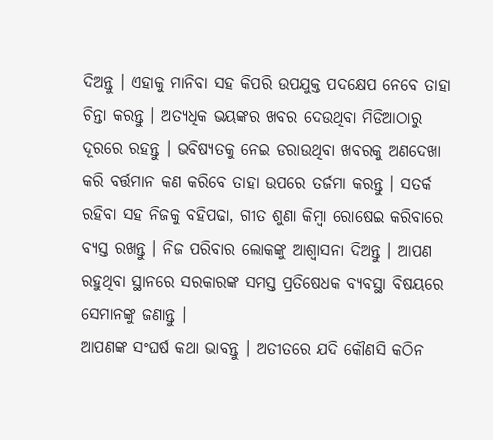ଦିଅନ୍ତୁ । ଏହାକୁ ମାନିବା ସହ କିପରି ଉପଯୁକ୍ତ ପଦକ୍ଷେପ ନେବେ ତାହା ଚିନ୍ତା କରନ୍ତୁ । ଅତ୍ୟଧିକ ଭୟଙ୍କର ଖବର ଦେଉଥିବା ମିଡିଆଠାରୁ ଦୂରରେ ରହନ୍ତୁ । ଭବିଷ୍ୟତକୁ ନେଇ ଡରାଉଥିବା ଖବରକୁ ଅଣଦେଖା କରି ବର୍ତ୍ତମାନ କଣ କରିବେ ତାହା ଉପରେ ତର୍ଜମା କରନ୍ତୁ । ସତର୍କ ରହିବା ସହ ନିଜକୁ ବହିପଢା, ଗୀତ ଶୁଣା କିମ୍ବା ରୋଷେଇ କରିବାରେ ବ୍ୟସ୍ତ ରଖନ୍ତୁ । ନିଜ ପରିବାର ଲୋକଙ୍କୁ ଆଶ୍ବାସନା ଦିଅନ୍ତୁ । ଆପଣ ରହୁଥିବା ସ୍ଥାନରେ ସରକାରଙ୍କ ସମସ୍ତ ପ୍ରତିଷେଧକ ବ୍ୟବସ୍ଥା ବିଷୟରେ ସେମାନଙ୍କୁ ଜଣାନ୍ତୁ ।
ଆପଣଙ୍କ ସଂଘର୍ଷ କଥା ଭାବନ୍ତୁ । ଅତୀତରେ ଯଦି କୌଣସି କଠିନ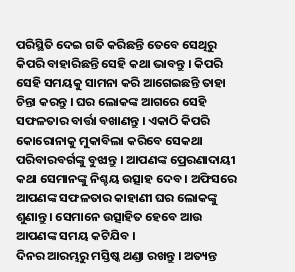ପରିସ୍ଥିତି ଦେଇ ଗତି କରିଛନ୍ତି ତେବେ ସେଥିରୁ କିପରି ବାହାରିଛନ୍ତି ସେହି କଥା ଭାବନ୍ତୁ । କିପରି ସେହି ସମୟକୁ ସାମନା କରି ଆଗେଇଛନ୍ତି ତାହା ଚିନ୍ତା କରନ୍ତୁ । ଘର ଲୋକଙ୍କ ଆଗରେ ସେହି ସଫଳତାର ବାର୍ତ୍ତା ବଖାଣନ୍ତୁ । ଏକାଠି କିପରି କୋରୋନାକୁ ମୁକାବିଲା କରିବେ ସେକଥା ପରିବାରବର୍ଗଙ୍କୁ ବୁଝାନ୍ତୁ । ଆପଣଙ୍କ ପ୍ରେରଣାଦାୟୀ କଥା ସେମାନଙ୍କୁ ନିଶ୍ଚୟ ଉତ୍ସାହ ଦେବ । ଅଫିସରେ ଆପଣଙ୍କ ସଫଳତାର କାହାଣୀ ଘର ଲୋକଙ୍କୁ ଶୁଣାନ୍ତୁ । ସେମାନେ ଉତ୍ସାହିତ ହେବେ ଆଉ ଆପଣଙ୍କ ସମୟ କଟିଯିବ ।
ଦିନର ଆରମ୍ଭରୁ ମସ୍ତିଷ୍କ ଥଣ୍ଡା ରଖନ୍ତୁ । ଅତ୍ୟନ୍ତ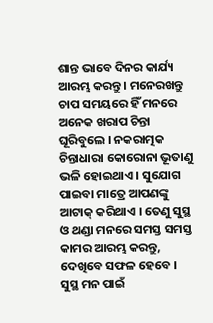ଶାନ୍ତ ଭାବେ ଦିନର କାର୍ଯ୍ୟ ଆରମ୍ଭ କରନ୍ତୁ । ମନେରଖନ୍ତୁ ଚାପ ସମୟରେ ହିଁ ମନରେ ଅନେକ ଖରାପ ଚିନ୍ତା ଘୂରିବୁଲେ । ନକରାତ୍ମକ ଚିନ୍ତାଧାରା କୋରୋନା ଭୂତାଣୁ ଭଳି ହୋଇଥାଏ । ସୁଯୋଗ ପାଇବା ମାତ୍ରେ ଆପଣଙ୍କୁ ଆଟାକ୍ କରିଥାଏ । ତେଣୁ ସୁସ୍ଥ ଓ ଥଣ୍ଡା ମନରେ ସମସ୍ତ ସମସ୍ତ କାମର ଆରମ୍ଭ କରନ୍ତୁ, ଦେଖିବେ ସଫଳ ହେବେ । ସୁସ୍ଥ ମନ ପାଇଁ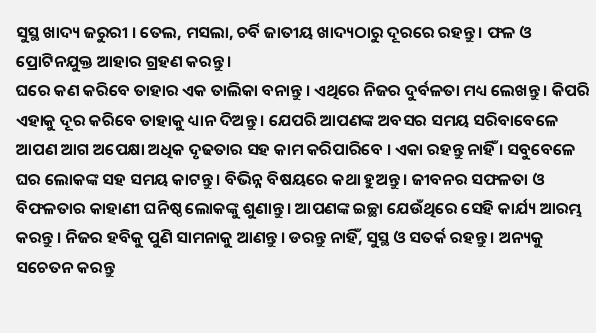ସୁସ୍ଥ ଖାଦ୍ୟ ଜରୁରୀ । ତେଲ, ମସଲା, ଚର୍ବି ଜାତୀୟ ଖାଦ୍ୟଠାରୁ ଦୂରରେ ରହନ୍ତୁ । ଫଳ ଓ ପ୍ରୋଟିନଯୁକ୍ତ ଆହାର ଗ୍ରହଣ କରନ୍ତୁ ।
ଘରେ କଣ କରିବେ ତାହାର ଏକ ତାଲିକା ବନାନ୍ତୁ । ଏଥିରେ ନିଜର ଦୁର୍ବଳତା ମଧ୍ୟ ଲେଖନ୍ତୁ । କିପରି ଏହାକୁ ଦୂର କରିବେ ତାହାକୁ ଧ୍ୟାନ ଦିଅନ୍ତୁ । ଯେପରି ଆପଣଙ୍କ ଅବସର ସମୟ ସରିବାବେଳେ ଆପଣ ଆଗ ଅପେକ୍ଷା ଅଧିକ ଦୃଢତାର ସହ କାମ କରିପାରିବେ । ଏକା ରହନ୍ତୁ ନାହିଁ । ସବୁବେଳେ ଘର ଲୋକଙ୍କ ସହ ସମୟ କାଟନ୍ତୁ । ବିଭିନ୍ନ ବିଷୟରେ କଥା ହୁଅନ୍ତୁ । ଜୀବନର ସଫଳତା ଓ ବିଫଳତାର କାହାଣୀ ଘନିଷ୍ଠ ଲୋକଙ୍କୁ ଶୁଣାନ୍ତୁ । ଆପଣଙ୍କ ଇଚ୍ଛା ଯେଉଁଥିରେ ସେହି କାର୍ଯ୍ୟ ଆରମ୍ଭ କରନ୍ତୁ । ନିଜର ହବିକୁ ପୁଣି ସାମନାକୁ ଆଣନ୍ତୁ । ଡରନ୍ତୁ ନାହିଁ, ସୁସ୍ଥ ଓ ସତର୍କ ରହନ୍ତୁ । ଅନ୍ୟକୁ ସଚେତନ କରନ୍ତୁ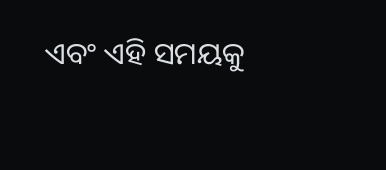ଏବଂ ଏହି ସମୟକୁ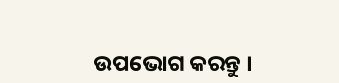ଉପଭୋଗ କରନ୍ତୁ ।